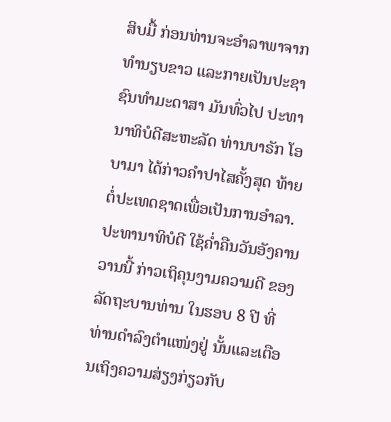ສິບມື້ ກ່ອນທ່ານຈະອຳລາພາຈາກທຳນຽບຂາວ ແລະກາຍເປັນປະຊາຊົນທຳມະດາສາ ມັນທົ່ວໄປ ປະທານາທິບໍດີສະຫະລັດ ທ່ານບາຣັກ ໂອບາມາ ໄດ້ກ່າວຄຳປາໄສຄັ້ງສຸດ ທ້າຍຕໍ່ປະເທດຊາດເພື່ອເປັນການອຳລາ. ປະທານາທິບໍດີ ໃຊ້ຄ່ຳຄືນວັນອັງຄານວານນີ້ ກ່າວເຖິຄຸນງາມຄວາມດີ ຂອງລັດຖະບານທ່ານ ໃນຮອບ 8 ປີ ທີ່ທ່ານດຳລົງຕຳແໜ່ງຢູ່ ນັ້ນແລະເຕືອນເຖິງຄວາມສ່ຽງກ່ຽວກັບ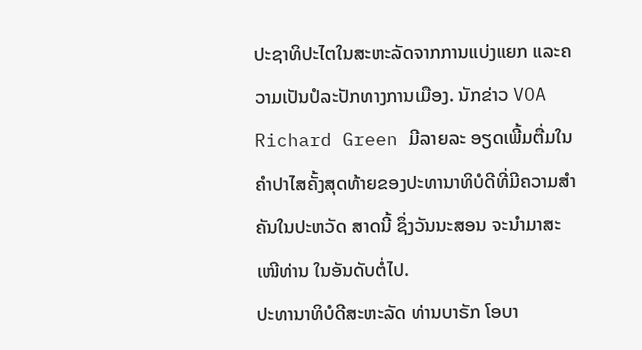ປະຊາທິປະໄຕໃນສະຫະລັດຈາກການແບ່ງແຍກ ແລະຄວາມເປັນປໍລະປັກທາງການເມືອງ. ນັກຂ່າວ VOA Richard Green ມີລາຍລະ ອຽດເພີ້ມຕື່ມໃນຄຳປາໄສຄັ້ງສຸດທ້າຍຂອງປະທານາທິບໍດີທີ່ມີຄວາມສຳຄັນໃນປະຫວັດ ສາດນີ້ ຊຶ່ງວັນນະສອນ ຈະນຳມາສະເໜີທ່ານ ໃນອັນດັບຕໍ່ໄປ.
ປະທານາທິບໍດີສະຫະລັດ ທ່ານບາຣັກ ໂອບາ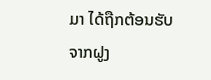ມາ ໄດ້ຖືກຕ້ອນຮັບຈາກຝູງ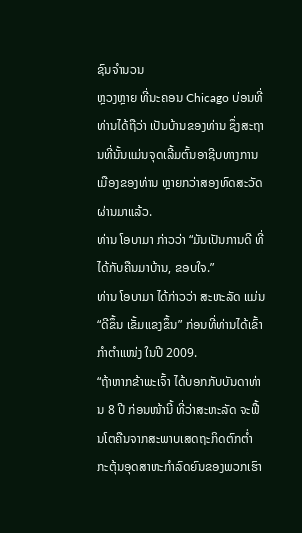ຊົນຈຳນວນ
ຫຼວງຫຼາຍ ທີ່ນະຄອນ Chicago ບ່ອນທີ່ທ່ານໄດ້ຖືວ່າ ເປັນບ້ານຂອງທ່ານ ຊຶ່ງສະຖານທີ່ນັ້ນແມ່ນຈຸດເລີ້ມຕົ້ນອາຊີບທາງການເມືອງຂອງທ່ານ ຫຼາຍກວ່າສອງທົດສະວັດຜ່ານມາແລ້ວ.
ທ່ານ ໂອບາມາ ກ່າວວ່າ “ມັນເປັນການດີ ທີ່ໄດ້ກັບຄືນມາບ້ານ, ຂອບໃຈ.”
ທ່ານ ໂອບາມາ ໄດ້ກ່າວວ່າ ສະຫະລັດ ແມ່ນ “ດີຂຶ້ນ ເຂັ້ມແຂງຂຶ້ນ” ກ່ອນທີ່ທ່ານໄດ້ເຂົ້າ
ກຳຕຳແໜ່ງ ໃນປີ 2009.
“ຖ້າຫາກຂ້າພະເຈົ້າ ໄດ້ບອກກັບບັນດາທ່ານ 8 ປີ ກ່ອນໜ້ານີ້ ທີ່ວ່າສະຫະລັດ ຈະຟື້ນໂຕຄືນຈາກສະພາບເສດຖະກິດຕົກຕ່ຳ ກະຕຸ້ນອຸດສາຫະກຳລົດຍົນຂອງພວກເຮົາ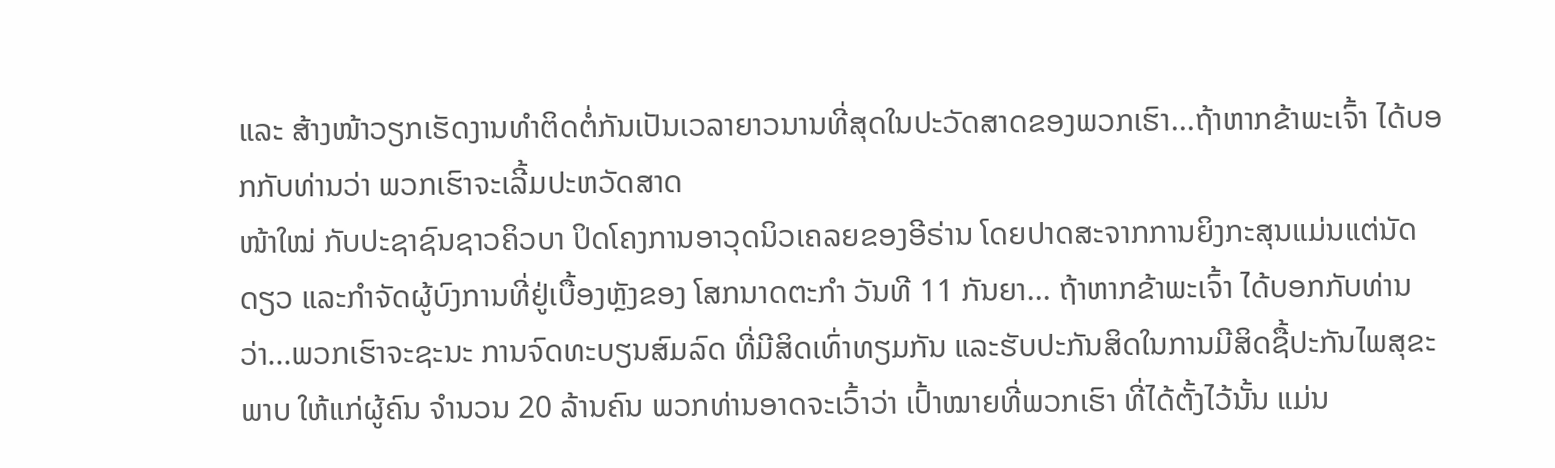ແລະ ສ້າງໜ້າວຽກເຮັດງານທຳຕິດຕໍ່ກັນເປັນເວລາຍາວນານທີ່ສຸດໃນປະວັດສາດຂອງພວກເຮົາ...ຖ້າຫາກຂ້າພະເຈົ້າ ໄດ້ບອກກັບທ່ານວ່າ ພວກເຮົາຈະເລີ້ມປະຫວັດສາດ
ໜ້າໃໝ່ ກັບປະຊາຊົນຊາວຄິວບາ ປິດໂຄງການອາວຸດນິວເຄລຍຂອງອີຣ່ານ ໂດຍປາດສະຈາກການຍິງກະສຸນແມ່ນແຕ່ນັດດຽວ ແລະກຳຈັດຜູ້ບົງການທີ່ຢູ່ເບື້ອງຫຼັງຂອງ ໂສກນາດຕະກຳ ວັນທີ 11 ກັນຍາ... ຖ້າຫາກຂ້າພະເຈົ້າ ໄດ້ບອກກັບທ່ານວ່າ...ພວກເຮົາຈະຊະນະ ການຈົດທະບຽນສົມລົດ ທີ່ມີສິດເທົ່າທຽມກັນ ແລະຮັບປະກັນສິດໃນການມີສິດຊື້ປະກັນໄພສຸຂະພາບ ໃຫ້ແກ່ຜູ້ຄົນ ຈຳນວນ 20 ລ້ານຄົນ ພວກທ່ານອາດຈະເວົ້າວ່າ ເປົ້າໝາຍທີ່ພວກເຮົາ ທີ່ໄດ້ຕັ້ງໄວ້ນັ້ນ ແມ່ນ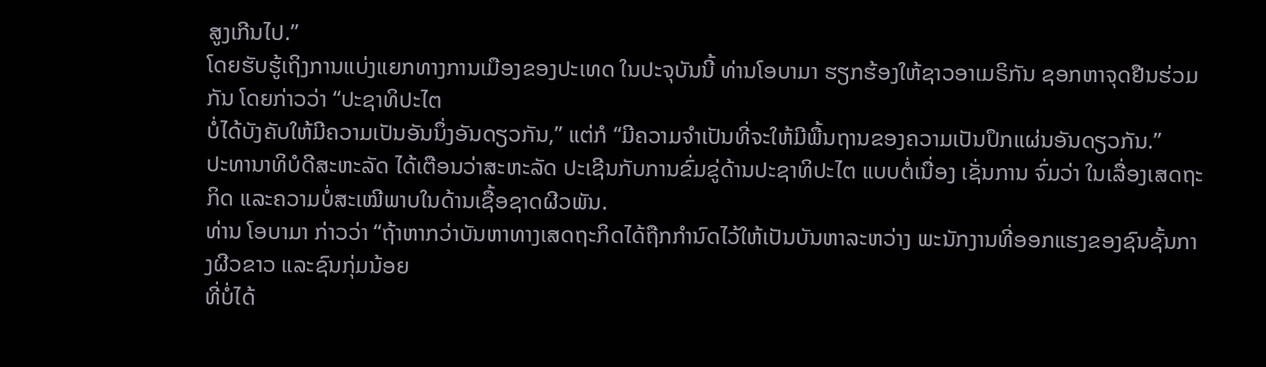ສູງເກີນໄປ.”
ໂດຍຮັບຮູ້ເຖິງການແບ່ງແຍກທາງການເມືອງຂອງປະເທດ ໃນປະຈຸບັນນີ້ ທ່ານໂອບາມາ ຮຽກຮ້ອງໃຫ້ຊາວອາເມຣິກັນ ຊອກຫາຈຸດຢືນຮ່ວມກັນ ໂດຍກ່າວວ່າ “ປະຊາທິປະໄຕ
ບໍ່ໄດ້ບັງຄັບໃຫ້ມີຄວາມເປັນອັນນຶ່ງອັນດຽວກັນ,” ແຕ່ກໍ “ມີຄວາມຈຳເປັນທີ່ຈະໃຫ້ມີພື້ນຖານຂອງຄວາມເປັນປຶກແຜ່ນອັນດຽວກັນ.”
ປະທານາທິບໍດີສະຫະລັດ ໄດ້ເຕືອນວ່າສະຫະລັດ ປະເຊີນກັບການຂົ່ມຂູ່ດ້ານປະຊາທິປະໄຕ ແບບຕໍ່ເນື່ອງ ເຊັ່ນການ ຈົ່ມວ່າ ໃນເລື່ອງເສດຖະກິດ ແລະຄວາມບໍ່ສະເໝີພາບໃນດ້ານເຊື້ອຊາດຜີວພັນ.
ທ່ານ ໂອບາມາ ກ່າວວ່າ “ຖ້າຫາກວ່າບັນຫາທາງເສດຖະກິດໄດ້ຖືກກຳນົດໄວ້ໃຫ້ເປັນບັນຫາລະຫວ່າງ ພະນັກງານທີ່ອອກແຮງຂອງຊົນຊັ້ນກາງຜີວຂາວ ແລະຊົນກຸ່ມນ້ອຍ
ທີ່ບໍ່ໄດ້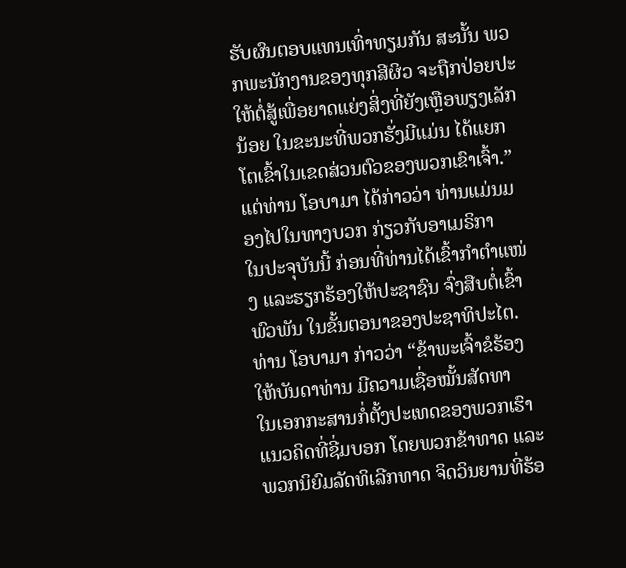ຮັບຜົນຕອບແທນເທົ່າທຽມກັນ ສະນັ້ນ ພວກພະນັກງານຂອງທຸກສີຜິວ ຈະຖືກປ່ອຍປະໃຫ້ຕໍ່ສູ້ເພື່ອຍາດແຍ່ງສິ່ງທີ່ຍັງເຫຼືອພຽງເລັກນ້ອຍ ໃນຂະນະທີ່ພວກຮັ່ງມີແມ່ນ ໄດ້ແຍກໂຕເຂົ້າໃນເຂດສ່ວນຕົວຂອງພວກເຂົາເຈົ້າ.”
ແຕ່ທ່ານ ໂອບາມາ ໄດ້ກ່າວວ່າ ທ່ານແມ່ນມອງໄປໃນທາງບວກ ກ່ຽວກັບອາເມຣິກາ
ໃນປະຈຸບັນນີ້ ກ່ອນທີ່ທ່ານໄດ້ເຂົ້າກຳຕຳແໜ່ງ ແລະຮຽກຮ້ອງໃຫ້ປະຊາຊົນ ຈົ່ງສືບຕໍ່ເຂົ້າ
ພົວພັນ ໃນຂັ້ນຕອນາຂອງປະຊາທິປະໄຕ.
ທ່ານ ໂອບາມາ ກ່າວວ່າ “ຂ້າພະເຈົ້າຂໍຮ້ອງໃຫ້ບັນດາທ່ານ ມີຄວາມເຊື່ອໝັ້ນສັດທາ
ໃນເອກກະສານກໍ່ຕັ້ງປະເທດຂອງພວກເຮົາ ແນວຄິດທີ່ຊີ່ມບອກ ໂດຍພວກຂ້າທາດ ແລະພວກນິຍົມລັດທິເລີກທາດ ຈິດວິນຍານທີ່ຮ້ອ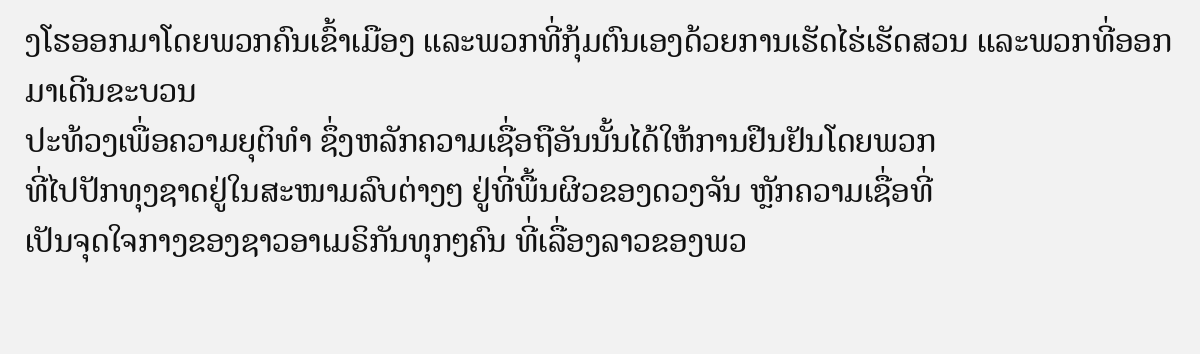ງໂຮອອກມາໂດຍພວກຄົນເຂົ້າເມືອງ ແລະພວກທີ່ກຸ້ມຕົນເອງດ້ວຍການເຮັດໄຮ່ເຮັດສວນ ແລະພວກທີ່ອອກມາເດີນຂະບວນ
ປະທ້ວງເພື່ອຄວາມຍຸຕິທຳ ຊຶ່ງຫລັກຄວາມເຊື່ອຖືອັນນັ້ນໄດ້ໃຫ້ການຢືນຢັນໂດຍພວກ
ທີ່ໄປປັກທຸງຊາດຢູ່ໃນສະໜາມລົບຕ່າງໆ ຢູ່ທີ່ພື້ນຜິວຂອງດວງຈັນ ຫຼັກຄວາມເຊື່ອທີ່
ເປັນຈຸດໃຈກາງຂອງຊາວອາເມຣິກັນທຸກໆຄົນ ທີ່ເລື່ອງລາວຂອງພວ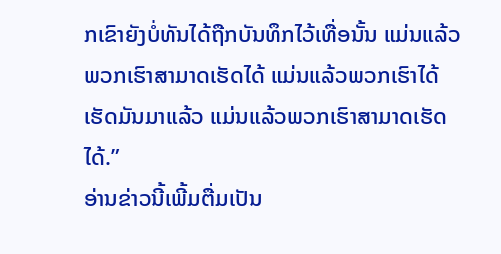ກເຂົາຍັງບໍ່ທັນໄດ້ຖືກບັນທຶກໄວ້ເທື່ອນັ້ນ ແມ່ນແລ້ວ ພວກເຮົາສາມາດເຮັດໄດ້ ແມ່ນແລ້ວພວກເຮົາໄດ້ເຮັດມັນມາແລ້ວ ແມ່ນແລ້ວພວກເຮົາສາມາດເຮັດໄດ້.”
ອ່ານຂ່າວນີ້ເພີ້ມຕື່ມເປັນ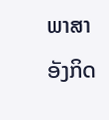ພາສາອັງກິດ